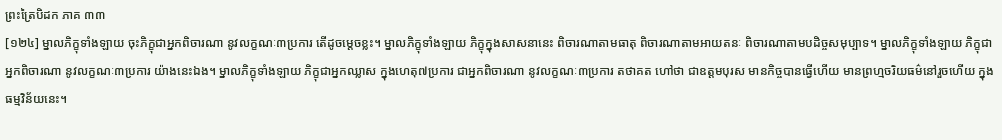ព្រះត្រៃបិដក ភាគ ៣៣
[១២៤] ម្នាលភិក្ខុទាំងឡាយ ចុះភិក្ខុជាអ្នកពិចារណា នូវលក្ខណៈ៣ប្រការ តើដូចម្តេចខ្លះ។ ម្នាលភិក្ខុទាំងឡាយ ភិក្ខុក្នុងសាសនានេះ ពិចារណាតាមធាតុ ពិចារណាតាមអាយតនៈ ពិចារណាតាមបដិច្ចសមុប្បាទ។ ម្នាលភិក្ខុទាំងឡាយ ភិក្ខុជាអ្នកពិចារណា នូវលក្ខណៈ៣ប្រការ យ៉ាងនេះឯង។ ម្នាលភិក្ខុទាំងឡាយ ភិក្ខុជាអ្នកឈ្លាស ក្នុងហេតុ៧ប្រការ ជាអ្នកពិចារណា នូវលក្ខណៈ៣ប្រការ តថាគត ហៅថា ជាឧត្តមបុរស មានកិច្ចបានធ្វើហើយ មានព្រហ្មចរិយធម៌នៅរួចហើយ ក្នុងធម្មវិន័យនេះ។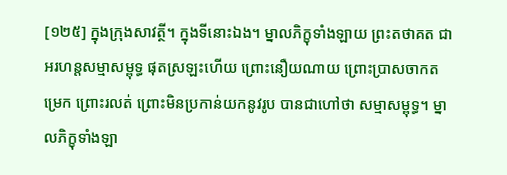[១២៥] ក្នុងក្រុងសាវត្ថី។ ក្នុងទីនោះឯង។ ម្នាលភិក្ខុទាំងឡាយ ព្រះតថាគត ជាអរហន្តសម្មាសម្ពុទ្ធ ផុតស្រឡះហើយ ព្រោះនឿយណាយ ព្រោះប្រាសចាកតម្រេក ព្រោះរលត់ ព្រោះមិនប្រកាន់យកនូវរូប បានជាហៅថា សម្មាសម្ពុទ្ធ។ ម្នាលភិក្ខុទាំងឡា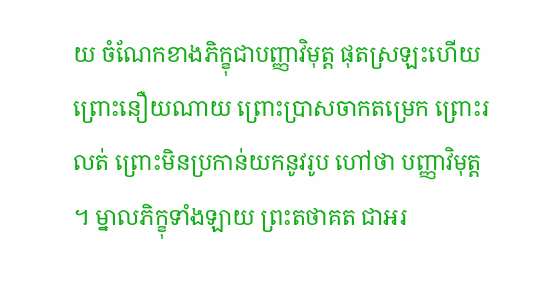យ ចំណែកខាងភិក្ខុជាបញ្ញាវិមុត្ត ផុតស្រឡះហើយ ព្រោះនឿយណាយ ព្រោះប្រាសចាកតម្រេក ព្រោះរលត់ ព្រោះមិនប្រកាន់យកនូវរូប ហៅថា បញ្ញាវិមុត្ត ។ ម្នាលភិក្ខុទាំងឡាយ ព្រះតថាគត ជាអរ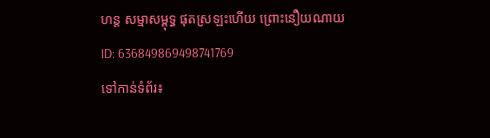ហន្ត សម្មាសម្ពុទ្ធ ផុតស្រឡះហើយ ព្រោះនឿយណាយ
ID: 636849869498741769
ទៅកាន់ទំព័រ៖